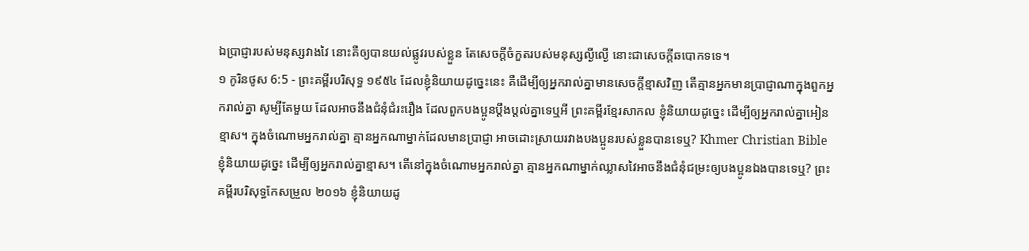ឯប្រាជ្ញារបស់មនុស្សវាងវៃ នោះគឺឲ្យបានយល់ផ្លូវរបស់ខ្លួន តែសេចក្ដីចំកួតរបស់មនុស្សល្ងីល្ងើ នោះជាសេចក្ដីឆបោកទទេ។
១ កូរិនថូស 6:5 - ព្រះគម្ពីរបរិសុទ្ធ ១៩៥៤ ដែលខ្ញុំនិយាយដូច្នេះនេះ គឺដើម្បីឲ្យអ្នករាល់គ្នាមានសេចក្ដីខ្មាសវិញ តើគ្មានអ្នកមានប្រាជ្ញាណាក្នុងពួកអ្នករាល់គ្នា សូម្បីតែមួយ ដែលអាចនឹងជំនុំជំរះរឿង ដែលពួកបងប្អូនប្តឹងប្តល់គ្នាទេឬអី ព្រះគម្ពីរខ្មែរសាកល ខ្ញុំនិយាយដូច្នេះ ដើម្បីឲ្យអ្នករាល់គ្នាអៀនខ្មាស។ ក្នុងចំណោមអ្នករាល់គ្នា គ្មានអ្នកណាម្នាក់ដែលមានប្រាជ្ញា អាចដោះស្រាយរវាងបងប្អូនរបស់ខ្លួនបានទេឬ? Khmer Christian Bible ខ្ញុំនិយាយដូច្នេះ ដើម្បីឲ្យអ្នករាល់គ្នាខ្មាស។ តើនៅក្នុងចំណោមអ្នករាល់គ្នា គ្មានអ្នកណាម្នាក់ឈ្លាសវៃអាចនឹងជំនុំជម្រះឲ្យបងប្អូនឯងបានទេឬ? ព្រះគម្ពីរបរិសុទ្ធកែសម្រួល ២០១៦ ខ្ញុំនិយាយដូ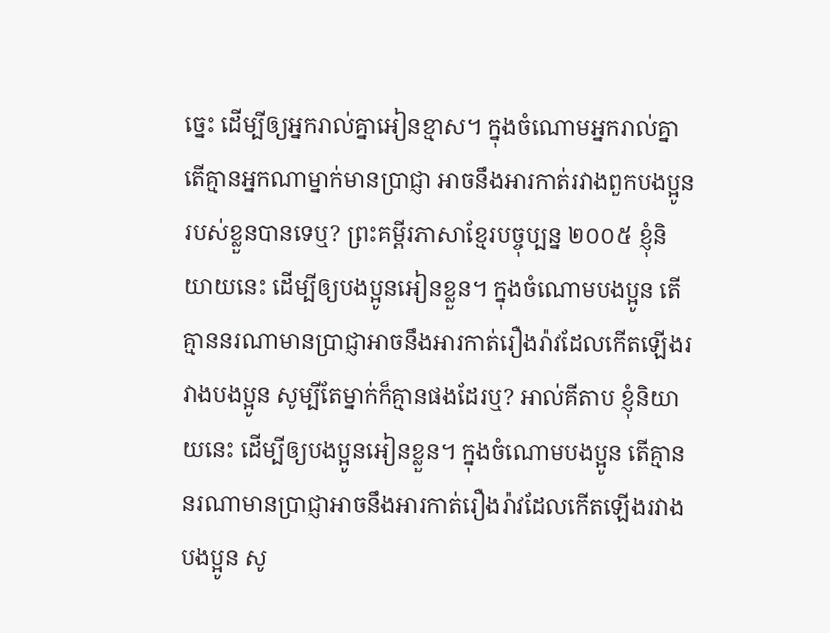ច្នេះ ដើម្បីឲ្យអ្នករាល់គ្នាអៀនខ្មាស។ ក្នុងចំណោមអ្នករាល់គ្នា តើគ្មានអ្នកណាម្នាក់មានប្រាជ្ញា អាចនឹងអារកាត់រវាងពួកបងប្អូនរបស់ខ្លួនបានទេឬ? ព្រះគម្ពីរភាសាខ្មែរបច្ចុប្បន្ន ២០០៥ ខ្ញុំនិយាយនេះ ដើម្បីឲ្យបងប្អូនអៀនខ្លួន។ ក្នុងចំណោមបងប្អូន តើគ្មាននរណាមានប្រាជ្ញាអាចនឹងអារកាត់រឿងរ៉ាវដែលកើតឡើងរវាងបងប្អូន សូម្បីតែម្នាក់ក៏គ្មានផងដែរឬ? អាល់គីតាប ខ្ញុំនិយាយនេះ ដើម្បីឲ្យបងប្អូនអៀនខ្លួន។ ក្នុងចំណោមបងប្អូន តើគ្មាននរណាមានប្រាជ្ញាអាចនឹងអារកាត់រឿងរ៉ាវដែលកើតឡើងរវាងបងប្អូន សូ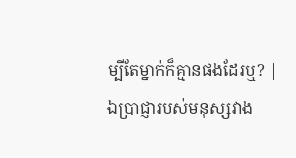ម្បីតែម្នាក់ក៏គ្មានផងដែរឬ? |
ឯប្រាជ្ញារបស់មនុស្សវាង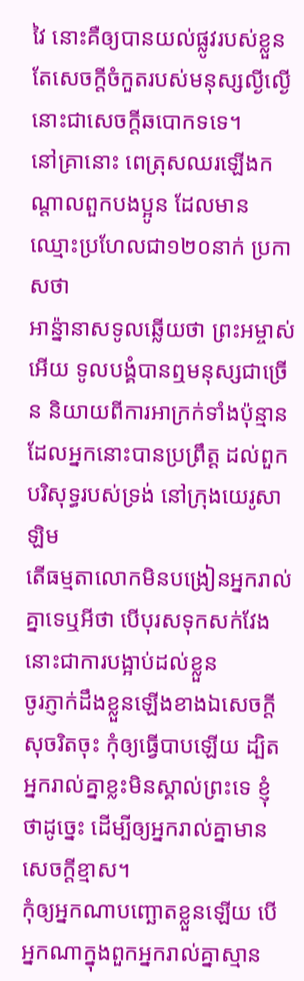វៃ នោះគឺឲ្យបានយល់ផ្លូវរបស់ខ្លួន តែសេចក្ដីចំកួតរបស់មនុស្សល្ងីល្ងើ នោះជាសេចក្ដីឆបោកទទេ។
នៅគ្រានោះ ពេត្រុសឈរឡើងកណ្តាលពួកបងប្អូន ដែលមានឈ្មោះប្រហែលជា១២០នាក់ ប្រកាសថា
អាន៉្នានាសទូលឆ្លើយថា ព្រះអម្ចាស់អើយ ទូលបង្គំបានឮមនុស្សជាច្រើន និយាយពីការអាក្រក់ទាំងប៉ុន្មាន ដែលអ្នកនោះបានប្រព្រឹត្ត ដល់ពួកបរិសុទ្ធរបស់ទ្រង់ នៅក្រុងយេរូសាឡិម
តើធម្មតាលោកមិនបង្រៀនអ្នករាល់គ្នាទេឬអីថា បើបុរសទុកសក់វែង នោះជាការបង្អាប់ដល់ខ្លួន
ចូរភ្ញាក់ដឹងខ្លួនឡើងខាងឯសេចក្ដីសុចរិតចុះ កុំឲ្យធ្វើបាបឡើយ ដ្បិតអ្នករាល់គ្នាខ្លះមិនស្គាល់ព្រះទេ ខ្ញុំថាដូច្នេះ ដើម្បីឲ្យអ្នករាល់គ្នាមានសេចក្ដីខ្មាស។
កុំឲ្យអ្នកណាបញ្ឆោតខ្លួនឡើយ បើអ្នកណាក្នុងពួកអ្នករាល់គ្នាស្មាន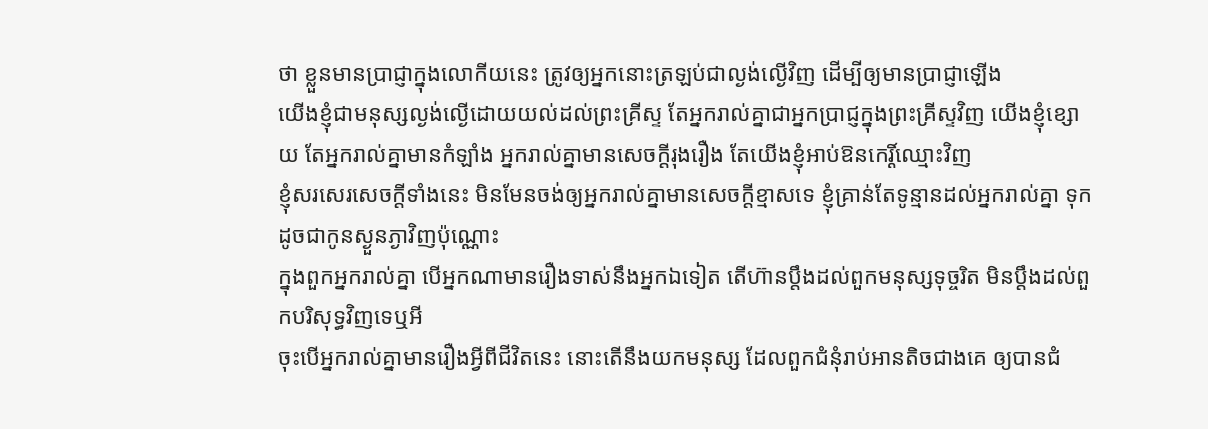ថា ខ្លួនមានប្រាជ្ញាក្នុងលោកីយនេះ ត្រូវឲ្យអ្នកនោះត្រឡប់ជាល្ងង់ល្ងើវិញ ដើម្បីឲ្យមានប្រាជ្ញាឡើង
យើងខ្ញុំជាមនុស្សល្ងង់ល្ងើដោយយល់ដល់ព្រះគ្រីស្ទ តែអ្នករាល់គ្នាជាអ្នកប្រាជ្ញក្នុងព្រះគ្រីស្ទវិញ យើងខ្ញុំខ្សោយ តែអ្នករាល់គ្នាមានកំឡាំង អ្នករាល់គ្នាមានសេចក្ដីរុងរឿង តែយើងខ្ញុំអាប់ឱនកេរ្តិ៍ឈ្មោះវិញ
ខ្ញុំសរសេរសេចក្ដីទាំងនេះ មិនមែនចង់ឲ្យអ្នករាល់គ្នាមានសេចក្ដីខ្មាសទេ ខ្ញុំគ្រាន់តែទូន្មានដល់អ្នករាល់គ្នា ទុកដូចជាកូនស្ងួនភ្ងាវិញប៉ុណ្ណោះ
ក្នុងពួកអ្នករាល់គ្នា បើអ្នកណាមានរឿងទាស់នឹងអ្នកឯទៀត តើហ៊ានប្តឹងដល់ពួកមនុស្សទុច្ចរិត មិនប្តឹងដល់ពួកបរិសុទ្ធវិញទេឬអី
ចុះបើអ្នករាល់គ្នាមានរឿងអ្វីពីជីវិតនេះ នោះតើនឹងយកមនុស្ស ដែលពួកជំនុំរាប់អានតិចជាងគេ ឲ្យបានជំ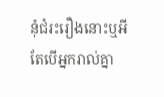នុំជំរះរឿងនោះឬអី
តែបើអ្នករាល់គ្នា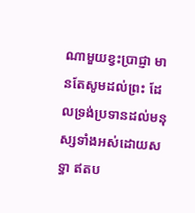ណាមួយខ្វះប្រាជ្ញា មានតែសូមដល់ព្រះ ដែលទ្រង់ប្រទានដល់មនុស្សទាំងអស់ដោយសទ្ធា ឥតប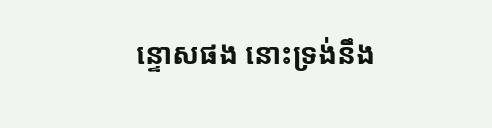ន្ទោសផង នោះទ្រង់នឹង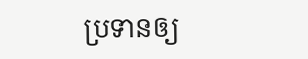ប្រទានឲ្យ